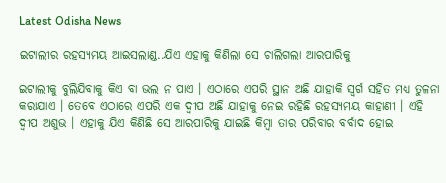Latest Odisha News

ଇଟାଲୀର ରହସ୍ୟମୟ ଆଇସଲାଣ୍ଡ..ଯିଏ ଏହାକୁ କିଣିଲା ସେ ଚାଲିଗଲା ଆରପାରିକୁ

ଇଟାଲୀକୁ ବୁଲିଯିବାକୁ କିଏ ବା ଭଲ ନ ପାଏ । ଏଠାରେ ଏପରି ସ୍ଥାନ ଅଛି ଯାହାକି ସ୍ୱର୍ଗ ସହିତ ମଧ୍ୟ ତୁଳନା କରାଯାଏ । ତେବେ ଏଠାରେ ଏପରି ଏକ ଦ୍ୱୀପ ଅଛି ଯାହାକୁ ନେଇ ରହିଛି ରହସ୍ୟମୟ କାହାଣୀ । ଏହି ଦ୍ୱୀପ ଅଶୁଭ । ଏହାକୁ ଯିଏ କିଣିଛି ସେ ଆରପାରିକୁ ଯାଇଛି କିମ୍ବା ତାର ପରିବାର ବର୍ବାଦ ହୋଇ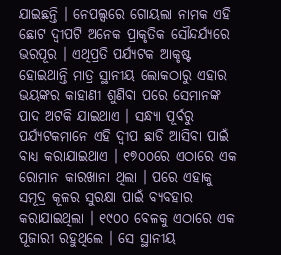ଯାଇଛନ୍ତି । ନେପଲ୍ସରେ ଗୋୟଲା ନାମକ ଏହି ଛୋଟ ଦ୍ୱୀପଟି ଅନେକ ପ୍ରାକୃତିକ ସୌନ୍ଦର୍ଯ୍ୟରେ ଭରପୂର । ଏଥିପ୍ରତି ପର୍ଯ୍ୟଟକ ଆକୃଷ୍ଟ ହୋଇଥାନ୍ତି ମାତ୍ର ସ୍ଥାନୀୟ ଲୋକଠାରୁ ଏହାର ଭୟଙ୍କର କାହାଣୀ ଶୁଣିବା ପରେ ସେମାନଙ୍କ ପାଦ ଅଟକି ଯାଇଥାଏ । ସନ୍ଧ୍ୟା ପୂର୍ବରୁ ପର୍ଯ୍ୟଟକମାନେ ଏହି ଦ୍ୱୀପ ଛାଡି ଆସିବା ପାଇଁ ବାଧ୍ୟ କରାଯାଇଥାଏ । ୧୭୦୦ରେ ଏଠାରେ ଏକ ରୋମାନ କାରଖାନା ଥିଲା । ପରେ ଏହାକୁ ସମୂଦ୍ର କୂଳର ସୁରକ୍ଷା ପାଇଁ ବ୍ୟବହାର କରାଯାଇଥିଲା । ୧୯୦୦ ବେଳକୁ ଏଠାରେ ଏକ ପୂଜାରୀ ରହୁଥିଲେ । ସେ ସ୍ଥାନୀୟ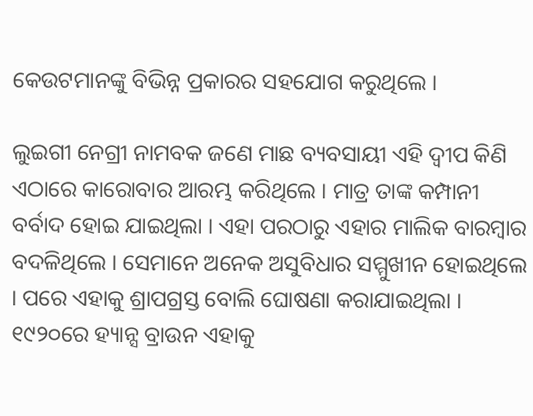କେଉଟମାନଙ୍କୁ ବିଭିନ୍ନ ପ୍ରକାରର ସହଯୋଗ କରୁଥିଲେ ।

ଲୁଇଗୀ ନେଗ୍ରୀ ନାମବକ ଜଣେ ମାଛ ବ୍ୟବସାୟୀ ଏହି ଦ୍ୱୀପ କିଣି ଏଠାରେ କାରୋବାର ଆରମ୍ଭ କରିଥିଲେ । ମାତ୍ର ତାଙ୍କ କମ୍ପାନୀ ବର୍ବାଦ ହୋଇ ଯାଇଥିଲା । ଏହା ପରଠାରୁ ଏହାର ମାଲିକ ବାରମ୍ବାର ବଦଳିଥିଲେ । ସେମାନେ ଅନେକ ଅସୁବିଧାର ସମ୍ମୁଖୀନ ହୋଇଥିଲେ । ପରେ ଏହାକୁ ଶ୍ରାପଗ୍ରସ୍ତ ବୋଲି ଘୋଷଣା କରାଯାଇଥିଲା । ୧୯୨୦ରେ ହ୍ୟାନ୍ସ ବ୍ରାଉନ ଏହାକୁ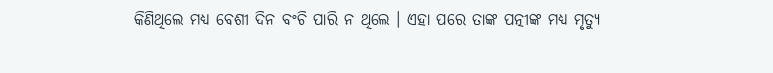କିଣିଥିଲେ ମଧ୍ୟ ବେଶୀ ଦିନ ବଂଚି ପାରି ନ ଥିଲେ । ଏହା ପରେ ତାଙ୍କ ପତ୍ନୀଙ୍କ ମଧ୍ୟ ମୃତ୍ୟୁ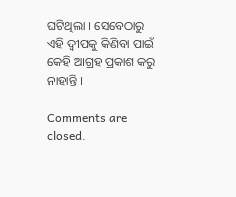ଘଟିଥିଲା । ସେବେଠାରୁ ଏହି ଦ୍ୱୀପକୁ କିଣିବା ପାଇଁ କେହି ଆଗ୍ରହ ପ୍ରକାଶ କରୁ ନାହାନ୍ତି ।

Comments are closed.